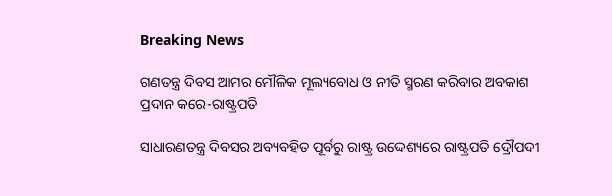Breaking News

ଗଣତନ୍ତ୍ର ଦିବସ ଆମର ମୌଳିକ ମୂଲ୍ୟବୋଧ ଓ ନୀତି ସ୍ମରଣ କରିବାର ଅବକାଶ ପ୍ରଦାନ କରେ-ରାଷ୍ଟ୍ରପତି

ସାଧାରଣତନ୍ତ୍ର ଦିବସର ଅବ୍ୟବହିତ ପୂର୍ବରୁ ରାଷ୍ଟ୍ର ଉଦ୍ଦେଶ୍ୟରେ ରାଷ୍ଟ୍ରପତି ଦ୍ରୌପଦୀ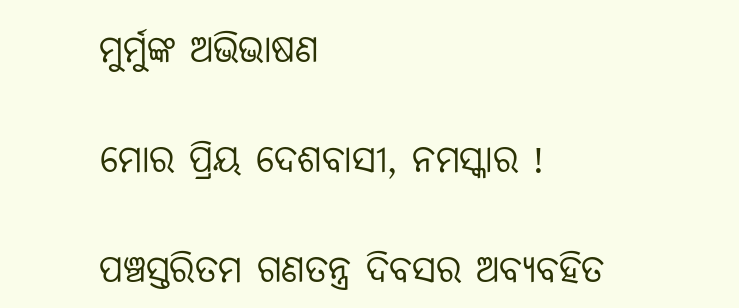ମୁର୍ମୁଙ୍କ ଅଭିଭାଷଣ

ମୋର ପ୍ରିୟ ଦେଶବାସୀ, ନମସ୍କାର !

ପଞ୍ଚସ୍ତରିତମ ଗଣତନ୍ତ୍ର ଦିବସର ଅବ୍ୟବହିତ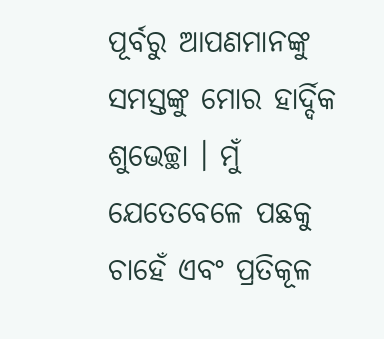ପୂର୍ବରୁ ଆପଣମାନଙ୍କୁ ସମସ୍ତଙ୍କୁ ମୋର ହାର୍ଦ୍ଦିକ ଶୁଭେଚ୍ଛା । ମୁଁ ଯେତେବେଳେ ପଛକୁ ଚାହେଁ ଏବଂ ପ୍ରତିକୂଳ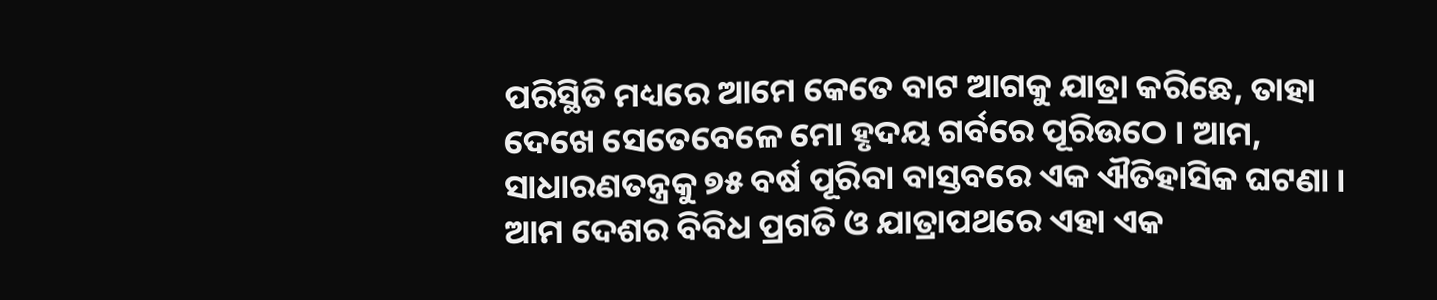ପରିସ୍ଥିତି ମଧ୍ୟରେ ଆମେ କେତେ ବାଟ ଆଗକୁ ଯାତ୍ରା କରିଛେ, ତାହା ଦେଖେ ସେତେବେଳେ ମୋ ହୃଦୟ ଗର୍ବରେ ପୂରିଉଠେ । ଆମ, ସାଧାରଣତନ୍ତ୍ରକୁ ୭୫ ବର୍ଷ ପୂରିବା ବାସ୍ତବରେ ଏକ ଐତିହାସିକ ଘଟଣା । ଆମ ଦେଶର ବିବିଧ ପ୍ରଗତି ଓ ଯାତ୍ରାପଥରେ ଏହା ଏକ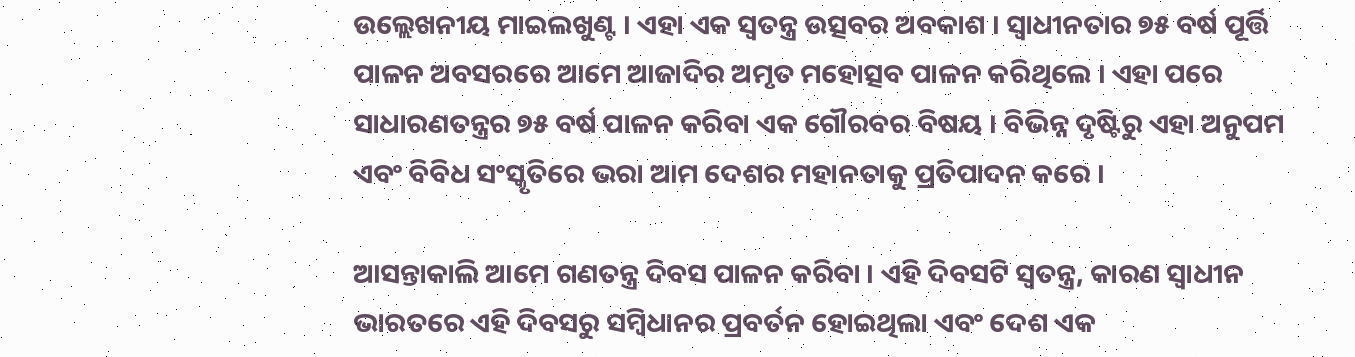ଉଲ୍ଲେଖନୀୟ ମାଇଲଖୁଣ୍ଟ । ଏହା ଏକ ସ୍ୱତନ୍ତ୍ର ଉତ୍ସବର ଅବକାଶ । ସ୍ୱାଧୀନତାର ୭୫ ବର୍ଷ ପୂର୍ତ୍ତି ପାଳନ ଅବସରରେ ଆମେ ଆଜାଦିର ଅମୃତ ମହୋତ୍ସବ ପାଳନ କରିଥିଲେ । ଏହା ପରେ ସାଧାରଣତନ୍ତ୍ରର ୭୫ ବର୍ଷ ପାଳନ କରିବା ଏକ ଗୌରବର ବିଷୟ । ବିଭିନ୍ନ ଦୃଷ୍ଟିରୁ ଏହା ଅନୁପମ ଏବଂ ବିବିଧ ସଂସ୍କୃତିରେ ଭରା ଆମ ଦେଶର ମହାନତାକୁ ପ୍ରତିପାଦନ କରେ ।

ଆସନ୍ତାକାଲି ଆମେ ଗଣତନ୍ତ୍ର ଦିବସ ପାଳନ କରିବା । ଏହି ଦିବସଟି ସ୍ୱତନ୍ତ୍ର, କାରଣ ସ୍ୱାଧୀନ ଭାରତରେ ଏହି ଦିବସରୁ ସମ୍ୱିଧାନର ପ୍ରବର୍ତନ ହୋଇଥିଲା ଏବଂ ଦେଶ ଏକ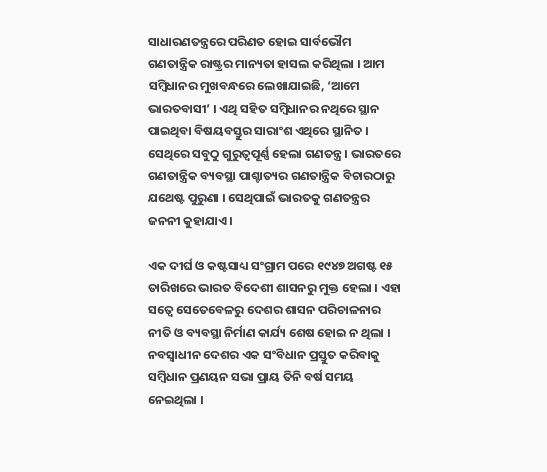ସାଧାରଣତନ୍ତ୍ରରେ ପରିଣତ ହୋଇ ସାର୍ବଭୌମ ଗଣତାନ୍ତ୍ରିକ ରାଷ୍ଟ୍ରର ମାନ୍ୟତା ହାସଲ କରିଥିଲା । ଆମ ସମ୍ୱିଧାନର ମୁଖବନ୍ଧରେ ଲେଖାଯାଇଛି, ‘ଆମେ ଭାରତବାସୀ’ । ଏଥି ସହିତ ସମ୍ୱିଧାନର ନଥିରେ ସ୍ଥାନ ପାଇଥିବା ବିଷୟବସ୍ତୁର ସାରାଂଶ ଏଥିରେ ସ୍ଥାନିତ । ସେଥିରେ ସବୁଠୁ ଗୁରୁତ୍ୱପୂର୍ଣ୍ଣ ହେଲା ଗଣତନ୍ତ୍ର । ଭାରତରେ ଗଣତାନ୍ତ୍ରିକ ବ୍ୟବସ୍ଥା ପାଶ୍ଚାତ୍ୟର ଗଣତାନ୍ତ୍ରିକ ବିଚାରଠାରୁ ଯଥେଷ୍ଟ ପୁରୁଣା । ସେଥିପାଇଁ ଭାରତକୁ ଗଣତନ୍ତ୍ରର ଜନନୀ କୁହାଯାଏ ।

ଏକ ଦୀର୍ଘ ଓ କଷ୍ଟସାଧ୍ୟ ସଂଗ୍ରାମ ପରେ ୧୯୪୭ ଅଗଷ୍ଟ ୧୫ ତାରିଖରେ ଭାରତ ବିଦେଶୀ ଶାସନରୁ ମୁକ୍ତ ହେଲା । ଏହା ସତ୍ୱେ ସେତେବେଳରୁ ଦେଶର ଶାସନ ପରିଚାଳନାର ନୀତି ଓ ବ୍ୟବସ୍ଥା ନିର୍ମାଣ କାର୍ଯ୍ୟ ଶେଷ ହୋଇ ନ ଥିଲା । ନବସ୍ୱାଧୀନ ଦେଶର ଏକ ସଂବିଧାନ ପ୍ରସ୍ତୁତ କରିବାକୁ ସମ୍ବିଧାନ ପ୍ରଣୟନ ସଭା ପ୍ରାୟ ତିନି ବର୍ଷ ସମୟ ନେଇଥିଲା ।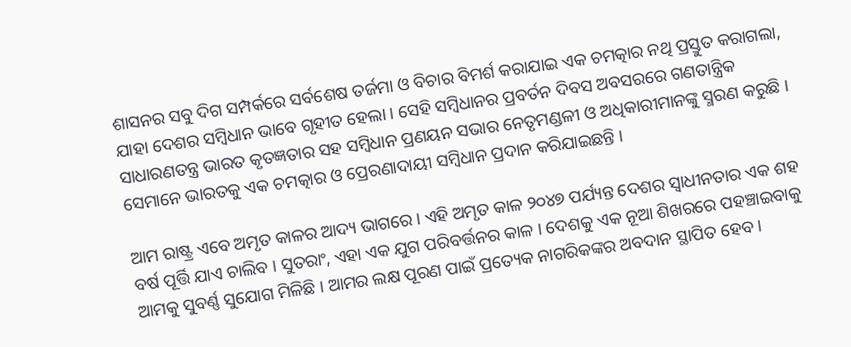ଶାସନର ସବୁ ଦିଗ ସମ୍ପର୍କରେ ସର୍ବଶେଷ ତର୍ଜମା ଓ ବିଚାର ବିମର୍ଶ କରାଯାଇ ଏକ ଚମତ୍କାର ନଥି ପ୍ରସ୍ତୁତ କରାଗଲା, ଯାହା ଦେଶର ସମ୍ୱିଧାନ ଭାବେ ଗୃହୀତ ହେଲା । ସେହି ସମ୍ୱିଧାନର ପ୍ରବର୍ତନ ଦିବସ ଅବସରରେ ଗଣତାନ୍ତ୍ରିକ ସାଧାରଣତନ୍ତ୍ର ଭାରତ କୃତଜ୍ଞତାର ସହ ସମ୍ୱିଧାନ ପ୍ରଣୟନ ସଭାର ନେତୃମଣ୍ଡଳୀ ଓ ଅଧିକାରୀମାନଙ୍କୁ ସ୍ମରଣ କରୁଛି । ସେମାନେ ଭାରତକୁ ଏକ ଚମତ୍କାର ଓ ପ୍ରେରଣାଦାୟୀ ସମ୍ୱିଧାନ ପ୍ରଦାନ କରିଯାଇଛନ୍ତି ।

ଆମ ରାଷ୍ଟ୍ର ଏବେ ଅମୃତ କାଳର ଆଦ୍ୟ ଭାଗରେ । ଏହି ଅମୃତ କାଳ ୨୦୪୭ ପର୍ଯ୍ୟନ୍ତ ଦେଶର ସ୍ୱାଧୀନତାର ଏକ ଶହ ବର୍ଷ ପୂର୍ତ୍ତି ଯାଏ ଚାଲିବ । ସୁତରାଂ, ଏହା ଏକ ଯୁଗ ପରିବର୍ତ୍ତନର କାଳ । ଦେଶକୁ ଏକ ନୂଆ ଶିଖରରେ ପହଞ୍ଚାଇବାକୁ ଆମକୁ ସୁବର୍ଣ୍ଣ ସୁଯୋଗ ମିଳିଛି । ଆମର ଲକ୍ଷ ପୂରଣ ପାଇଁ ପ୍ରତ୍ୟେକ ନାଗରିକଙ୍କର ଅବଦାନ ସ୍ଥାପିତ ହେବ ।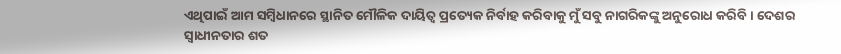ଏଥିପାଇଁ ଆମ ସମ୍ୱିଧାନରେ ସ୍ଥାନିତ ମୌଳିକ ଦାୟିତ୍ୱ ପ୍ରତ୍ୟେକ ନିର୍ବାହ କରିବାକୁ ମୁଁ ସବୁ ନାଗରିକଙ୍କୁ ଅନୁରୋଧ କରିବି । ଦେଶର ସ୍ୱାଧୀନତାର ଶତ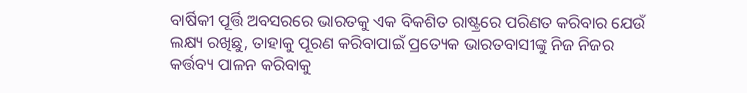ବାର୍ଷିକୀ ପୂର୍ତ୍ତି ଅବସରରେ ଭାରତକୁ ଏକ ବିକଶିତ ରାଷ୍ଟ୍ରରେ ପରିଣତ କରିବାର ଯେଉଁ ଲକ୍ଷ୍ୟ ରଖିଛୁ, ତାହାକୁ ପୂରଣ କରିବାପାଇଁ ପ୍ରତ୍ୟେକ ଭାରତବାସୀଙ୍କୁ ନିଜ ନିଜର କର୍ତ୍ତବ୍ୟ ପାଳନ କରିବାକୁ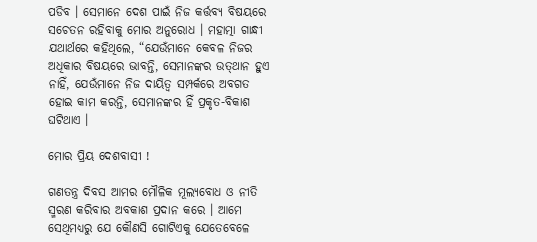ପଡିବ । ସେମାନେ ଦେଶ ପାଇଁ ନିଜ କର୍ତ୍ତବ୍ୟ ବିଷୟରେ ସଚେତନ ରହିବାକୁ ମୋର ଅନୁରୋଧ । ମହାତ୍ମା ଗାନ୍ଧୀ ଯଥାର୍ଥରେ କହିଥିଲେ, “ଯେଉଁମାନେ କେବଳ ନିଜର ଅଧିକାର ବିଷୟରେ ଭାବନ୍ତି, ସେମାନଙ୍କର ଉତ୍‍ଥାନ ହୁଏ ନାହିଁ, ଯେଉଁମାନେ ନିଜ ଦାୟିତ୍ୱ ସମ୍ପର୍କରେ ଅବଗତ ହୋଇ କାମ କରନ୍ତି, ସେମାନଙ୍କର ହିଁ ପ୍ରକୃତ-ବିକାଶ ଘଟିଥାଏ ।

ମୋର ପ୍ରିୟ ଦେଶବାସୀ !

ଗଣତନ୍ତ୍ର ଦିବସ ଆମର ମୌଳିକ ମୂଲ୍ୟବୋଧ ଓ ନୀତି ସ୍ମରଣ କରିବାର ଅବକାଶ ପ୍ରଦାନ କରେ । ଆମେ ସେଥିମଧ୍ୟରୁ ଯେ କୌଣସି ଗୋଟିଏକୁ ଯେତେବେଳେ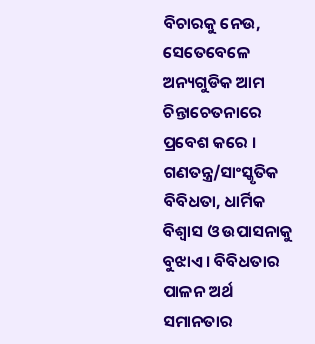ବିଚାରକୁ ନେଉ, ସେତେବେଳେ ଅନ୍ୟଗୁଡିକ ଆମ ଚିନ୍ତାଚେତନାରେ ପ୍ରବେଶ କରେ । ଗଣତନ୍ତ୍ର/ସାଂସ୍କୃତିକ ବିବିଧତା, ଧାର୍ମିକ ବିଶ୍ୱାସ ଓ ଉପାସନାକୁ ବୁଝାଏ। ବିବିଧତାର ପାଳନ ଅର୍ଥ ସମାନତାର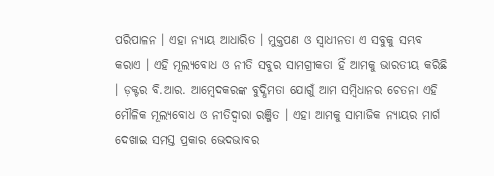ପରିପାଳନ । ଏହା ନ୍ୟାୟ ଆଧାରିତ । ମୁକ୍ତପଣ ଓ ସ୍ୱାଧୀନତା ଏ ସବୁକୁ ସମ୍ଭବ କରାଏ । ଏହି ମୂଲ୍ୟବୋଧ ଓ ନୀତି ସବୁର ସାମଗ୍ରୀକତା ହିଁ ଆମକୁ ଭାରତୀୟ କରିଛି । ଡ଼କ୍ଟର ବି.ଆର. ଆମ୍ୱେଦକରଙ୍କ ବୁଦ୍ଧିମତା ଯୋଗୁଁ ଆମ ସମ୍ୱିଧାନର ଚେତନା ଏହି ମୌଳିକ ମୂଲ୍ୟବୋଧ ଓ ନୀତିଦ୍ୱାରା ରଞ୍ଜିତ । ଏହା ଆମକୁ ସାମାଜିକ ନ୍ୟାୟର ମାର୍ଗ ଦେଖାଇ ସମସ୍ତ ପ୍ରକାର ଭେଦଭାବର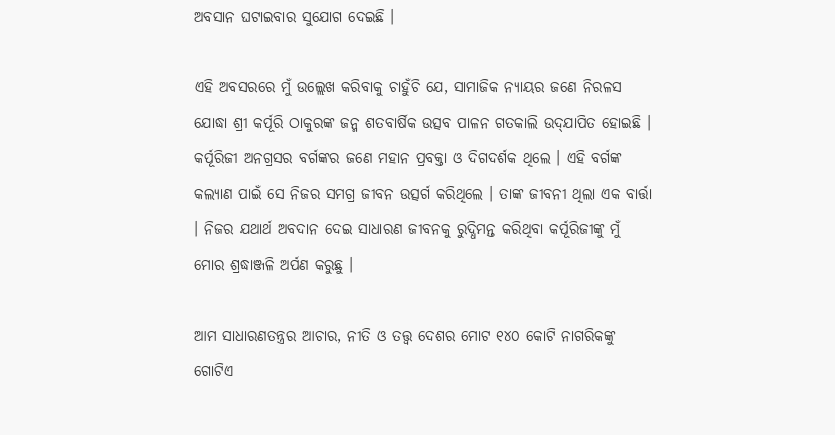ଅବସାନ ଘଟାଇବାର ସୁଯୋଗ ଦେଇଛି ।

ଏହି ଅବସରରେ ମୁଁ ଉଲ୍ଲେଖ କରିବାକୁ ଚାହୁଁଚି ଯେ, ସାମାଜିକ ନ୍ୟାୟର ଜଣେ ନିରଳସ ଯୋଦ୍ଧା ଶ୍ରୀ କର୍ପୂରି ଠାକୁରଙ୍କ ଜନ୍ମ ଶତବାର୍ଷିକ ଉତ୍ସବ ପାଳନ ଗତକାଲି ଉଦ୍‍ଯାପିତ ହୋଇଛି । କର୍ପୂରିଜୀ ଅନଗ୍ରସର ବର୍ଗଙ୍କର ଜଣେ ମହାନ ପ୍ରବକ୍ତା ଓ ଦିଗଦର୍ଶକ ଥିଲେ । ଏହି ବର୍ଗଙ୍କ କଲ୍ୟାଣ ପାଇଁ ସେ ନିଜର ସମଗ୍ର ଜୀବନ ଉତ୍ସର୍ଗ କରିଥିଲେ । ତାଙ୍କ ଜୀବନୀ ଥିଲା ଏକ ବାର୍ତ୍ତା । ନିଜର ଯଥାର୍ଥ ଅବଦାନ ଦେଇ ସାଧାରଣ ଜୀବନକୁ ରୁଦ୍ଧିମନ୍ତ କରିଥିବା କର୍ପୂରିଜୀଙ୍କୁ ମୁଁ ମୋର ଶ୍ରଦ୍ଧାଞ୍ଜଳି ଅର୍ପଣ କରୁଛୁ ।

ଆମ ସାଧାରଣତନ୍ତ୍ରର ଆଚାର, ନୀତି ଓ ତତ୍ତ୍ୱ ଦେଶର ମୋଟ ୧୪୦ କୋଟି ନାଗରିକଙ୍କୁ ଗୋଟିଏ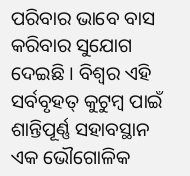ପରିବାର ଭାବେ ବାସ କରିବାର ସୁଯୋଗ ଦେଇଛି । ବିଶ୍ୱର ଏହି ସର୍ବବୃହତ୍ କୁଟୁମ୍ବ ପାଇଁ ଶାନ୍ତିପୂର୍ଣ୍ଣ ସହାବସ୍ଥାନ ଏକ ଭୌଗୋଳିକ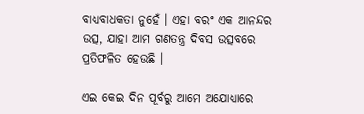ବାଧ୍ୟବାଧକତା ନୁହେଁ । ଏହା ବରଂ ଏକ ଆନନ୍ଦର ଉତ୍ସ, ଯାହା ଆମ ଗଣତନ୍ତ୍ର ଦିବସ ଉତ୍ସବରେ ପ୍ରତିଫଳିତ ହେଉଛି ।

ଏଇ କେଇ ଦିନ ପୂର୍ବରୁ ଆମେ ଅଯୋଧ୍ୟାରେ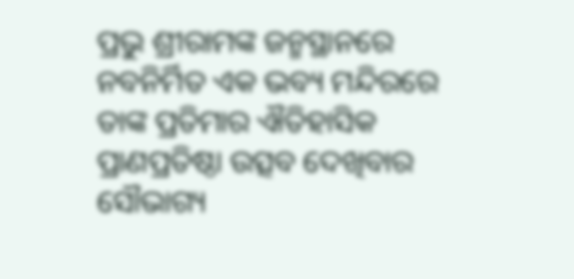ପ୍ରଭୁ ଶ୍ରୀରାମଙ୍କ ଜନ୍ମସ୍ଥାନରେ ନବନିର୍ମିତ ଏକ ଭବ୍ୟ ମନ୍ଦିରରେ ତାଙ୍କ ପ୍ରତିମାର ଐତିହାସିକ ପ୍ରାଣପ୍ରତିଷ୍ଠା ଉତ୍ସବ ଦେଖିବାର ସୌଭାଗ୍ୟ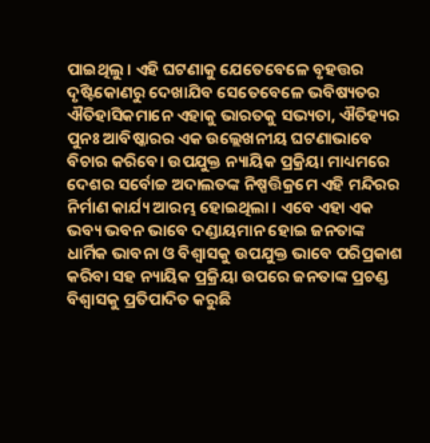ପାଇଥିଲୁ । ଏହି ଘଟଣାକୁ ଯେତେବେଳେ ବୃହତ୍ତର ଦୃଷ୍ଟିକୋଣରୁ ଦେଖାଯିବ ସେତେବେଳେ ଭବିଷ୍ୟତର ଐତିହାସିକମାନେ ଏହାକୁ ଭାରତକୁ ସଭ୍ୟତା, ଐତିହ୍ୟର ପୁନଃ ଆବିଷ୍କାରର ଏକ ଉଲ୍ଲେଖନୀୟ ଘଟଣାଭାବେ ବିଚାର କରିବେ। ଉପଯୁକ୍ତ ନ୍ୟାୟିକ ପ୍ରକ୍ରିୟା ମାଧ୍ୟମରେ ଦେଶର ସର୍ବୋଚ୍ଚ ଅଦାଲତଙ୍କ ନିଷ୍ପତ୍ତିକ୍ରମେ ଏହି ମନ୍ଦିରର ନିର୍ମାଣ କାର୍ଯ୍ୟ ଆରମ୍ଭ ହୋଇଥିଲା । ଏବେ ଏହା ଏକ ଭବ୍ୟ ଭବନ ଭାବେ ଦଣ୍ଡାୟମାନ ହୋଇ ଜନତାଙ୍କ ଧାର୍ମିକ ଭାବନା ଓ ବିଶ୍ୱାସକୁ ଉପଯୁକ୍ତ ଭାବେ ପରିପ୍ରକାଶ କରିବା ସହ ନ୍ୟାୟିକ ପ୍ରକ୍ରିୟା ଉପରେ ଜନତାଙ୍କ ପ୍ରଚଣ୍ଡ ବିଶ୍ୱାସକୁ ପ୍ରତିପାଦିତ କରୁଛି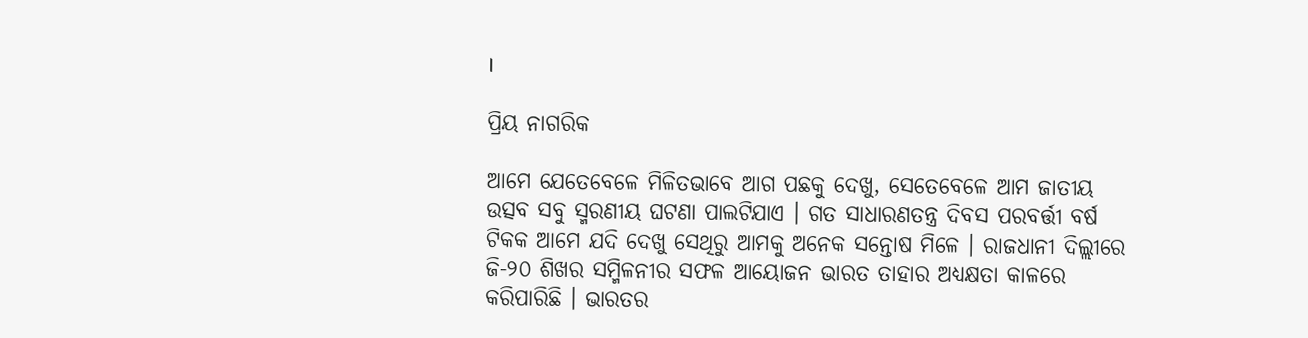।

ପ୍ରିୟ ନାଗରିକ

ଆମେ ଯେତେବେଳେ ମିଳିତଭାବେ ଆଗ ପଛକୁ ଦେଖୁ, ସେତେବେଳେ ଆମ ଜାତୀୟ ଉତ୍ସବ ସବୁ ସ୍ମରଣୀୟ ଘଟଣା ପାଲଟିଯାଏ । ଗତ ସାଧାରଣତନ୍ତ୍ର ଦିବସ ପରବର୍ତ୍ତୀ ବର୍ଷ ଟିକକ ଆମେ ଯଦି ଦେଖୁ ସେଥିରୁ ଆମକୁ ଅନେକ ସନ୍ତୋଷ ମିଳେ । ରାଜଧାନୀ ଦିଲ୍ଲୀରେ ଜି-୨୦ ଶିଖର ସମ୍ମିଳନୀର ସଫଳ ଆୟୋଜନ ଭାରତ ତାହାର ଅଧ୍ୟକ୍ଷତା କାଳରେ କରିପାରିଛି । ଭାରତର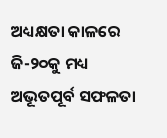ଅଧ୍ୟକ୍ଷତା କାଳରେ ଜି-୨୦କୁ ମଧ୍ୟ ଅଭୂତପୂର୍ବ ସଫଳତା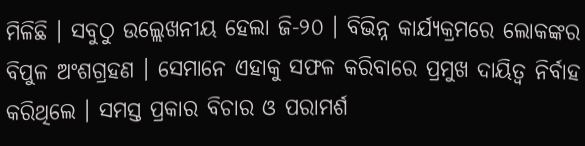ମିଳିଛି । ସବୁଠୁ ଉଲ୍ଲେଖନୀୟ ହେଲା ଜି-୨୦ । ବିଭିନ୍ନ କାର୍ଯ୍ୟକ୍ରମରେ ଲୋକଙ୍କର ବିପୁଳ ଅଂଶଗ୍ରହଣ । ସେମାନେ ଏହାକୁ ସଫଳ କରିବାରେ ପ୍ରମୁଖ ଦାୟିତ୍ୱ ନିର୍ବାହ କରିଥିଲେ । ସମସ୍ତ ପ୍ରକାର ବିଚାର ଓ ପରାମର୍ଶ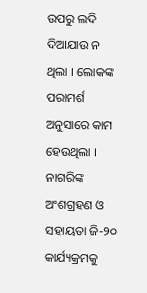ଉପରୁ ଲଦି ଦିଆଯାଉ ନ ଥିଲା । ଲୋକଙ୍କ ପରାମର୍ଶ ଅନୁସାରେ କାମ ହେଉଥିଲା । ନାଗରିଙ୍କ ଅଂଶଗ୍ରହଣ ଓ ସହାୟତା ଜି-୨୦ କାର୍ଯ୍ୟକ୍ରମକୁ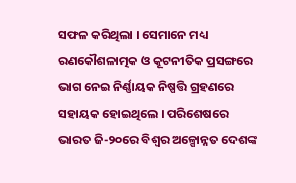ସଫଳ କରିଥିଲା । ସେମାନେ ମଧ୍ୟ ରଣକୌଶଳାତ୍ମକ ଓ କୂଟନୀତିକ ପ୍ରସଙ୍ଗରେ ଭାଗ ନେଇ ନିର୍ଣ୍ଣାୟକ ନିଷ୍ପତ୍ତି ଗ୍ରହଣରେ ସହାୟକ ହୋଇଥିଲେ । ପରିଶେଷରେ ଭାରତ ଜି-୨୦ରେ ବିଶ୍ୱର ଅଳ୍ପୋନ୍ନତ ଦେଶଙ୍କ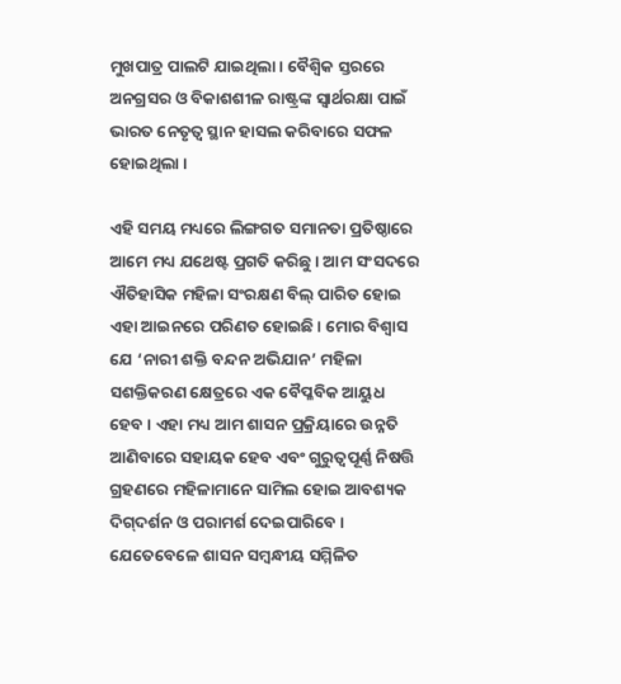ମୁଖପାତ୍ର ପାଲଟି ଯାଇଥିଲା । ବୈଶ୍ୱିକ ସ୍ତରରେ ଅନଗ୍ରସର ଓ ବିକାଶଶୀଳ ରାଷ୍ଟ୍ରଙ୍କ ସ୍ୱାର୍ଥରକ୍ଷା ପାଇଁ ଭାରତ ନେତୃତ୍ୱ ସ୍ଥାନ ହାସଲ କରିବାରେ ସଫଳ ହୋଇଥିଲା ।

ଏହି ସମୟ ମଧ୍ୟରେ ଲିଙ୍ଗଗତ ସମାନତା ପ୍ରତିଷ୍ଠାରେ ଆମେ ମଧ୍ୟ ଯଥେଷ୍ଟ ପ୍ରଗତି କରିଛୁ । ଆମ ସଂସଦରେ ଐତିହାସିକ ମହିଳା ସଂରକ୍ଷଣ ବିଲ୍ ପାରିତ ହୋଇ ଏହା ଆଇନରେ ପରିଣତ ହୋଇଛି । ମୋର ବିଶ୍ୱାସ ଯେ ‘ନାରୀ ଶକ୍ତି ବନ୍ଦନ ଅଭିଯାନ’ ମହିଳା ସଶକ୍ତିକରଣ କ୍ଷେତ୍ରରେ ଏକ ବୈପ୍ଳବିକ ଆୟୁଧ ହେବ । ଏହା ମଧ୍ୟ ଆମ ଶାସନ ପ୍ରକ୍ରିୟାରେ ଉନ୍ନତି ଆଣିବାରେ ସହାୟକ ହେବ ଏବଂ ଗୁରୁତ୍ୱପୂର୍ଣ୍ଣ ନିଷତ୍ତି ଗ୍ରହଣରେ ମହିଳାମାନେ ସାମିଲ ହୋଇ ଆବଶ୍ୟକ ଦିଗ୍‌ଦର୍ଶନ ଓ ପରାମର୍ଶ ଦେଇପାରିବେ । ଯେତେବେଳେ ଶାସନ ସମ୍ବନ୍ଧୀୟ ସମ୍ମିଳିତ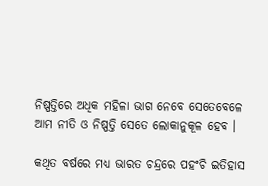ନିଷ୍ପତ୍ତିରେ ଅଧିକ ମହିଳା ଭାଗ ନେବେ ସେତେବେଳେ ଆମ ନୀତି ଓ ନିଷ୍ପତ୍ତି ସେତେ ଲୋକାନୁକୂଳ ହେବ ।

କଥିତ ବର୍ଷରେ ମଧ୍ୟ ଭାରତ ଚନ୍ଦ୍ରରେ ପହଂଚି ଇତିହାସ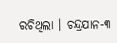ରଚିଥିଲା । ଚନ୍ଦ୍ରଯାନ-୩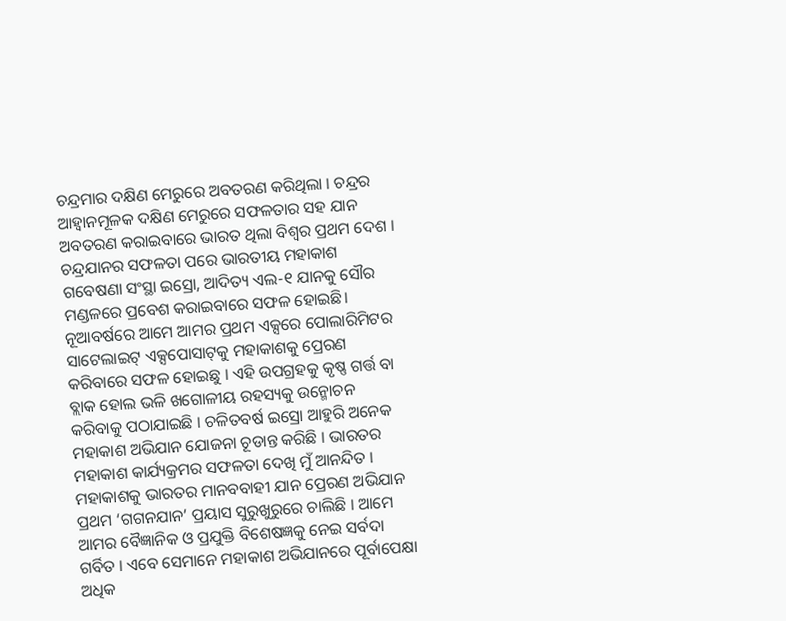ଚନ୍ଦ୍ରମାର ଦକ୍ଷିଣ ମେରୁରେ ଅବତରଣ କରିଥିଲା । ଚନ୍ଦ୍ରର ଆହ୍ୱାନମୂଳକ ଦକ୍ଷିଣ ମେରୁରେ ସଫଳତାର ସହ ଯାନ ଅବତରଣ କରାଇବାରେ ଭାରତ ଥିଲା ବିଶ୍ୱର ପ୍ରଥମ ଦେଶ । ଚନ୍ଦ୍ରଯାନର ସଫଳତା ପରେ ଭାରତୀୟ ମହାକାଶ ଗବେଷଣା ସଂସ୍ଥା ଇସ୍ରୋ, ଆଦିତ୍ୟ ଏଲ-୧ ଯାନକୁ ସୌର ମଣ୍ଡଳରେ ପ୍ରବେଶ କରାଇବାରେ ସଫଳ ହୋଇଛି। ନୂଆବର୍ଷରେ ଆମେ ଆମର ପ୍ରଥମ ଏକ୍ସରେ ପୋଲାରିମିଟର ସାଟେଲାଇଟ୍ ଏକ୍ସପୋସାଟ୍‌କୁ ମହାକାଶକୁ ପ୍ରେରଣ କରିବାରେ ସଫଳ ହୋଇଛୁ । ଏହି ଉପଗ୍ରହକୁ କୃଷ୍ଣ ଗର୍ତ୍ତ ବା ବ୍ଲାକ ହୋଲ ଭଳି ଖଗୋଳୀୟ ରହସ୍ୟକୁ ଉନ୍ମୋଚନ କରିବାକୁ ପଠାଯାଇଛି । ଚଳିତବର୍ଷ ଇସ୍ରୋ ଆହୁରି ଅନେକ ମହାକାଶ ଅଭିଯାନ ଯୋଜନା ଚୂଡାନ୍ତ କରିଛି । ଭାରତର ମହାକାଶ କାର୍ଯ୍ୟକ୍ରମର ସଫଳତା ଦେଖି ମୁଁ ଆନନ୍ଦିତ । ମହାକାଶକୁ ଭାରତର ମାନବବାହୀ ଯାନ ପ୍ରେରଣ ଅଭିଯାନ ପ୍ରଥମ ‘ଗଗନଯାନ’ ପ୍ରୟାସ ସୁରୁଖୁରୁରେ ଚାଲିଛି । ଆମେ ଆମର ବୈଜ୍ଞାନିକ ଓ ପ୍ରଯୁକ୍ତି ବିଶେଷଜ୍ଞକୁ ନେଇ ସର୍ବଦା ଗର୍ବିତ । ଏବେ ସେମାନେ ମହାକାଶ ଅଭିଯାନରେ ପୂର୍ବାପେକ୍ଷା ଅଧିକ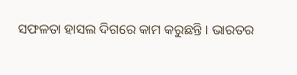ସଫଳତା ହାସଲ ଦିଗରେ କାମ କରୁଛନ୍ତି । ଭାରତର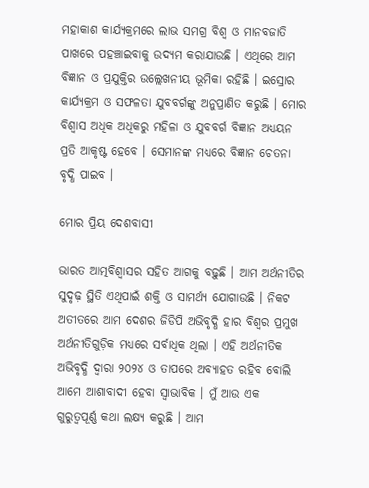ମହାକାଶ କାର୍ଯ୍ୟକ୍ରମରେ ଲାଭ ସମଗ୍ର ବିଶ୍ୱ ଓ ମାନବଜାତି ପାଖରେ ପହଞ୍ଚାଇବାକୁ ଉଦ୍ୟମ କରାଯାଉଛି । ଏଥିରେ ଆମ ବିଜ୍ଞାନ ଓ ପ୍ରଯୁକ୍ତିର ଉଲ୍ଲେଖନୀୟ ଭୂମିକା ରହିଛି । ଇସ୍ରୋର କାର୍ଯ୍ୟକ୍ରମ ଓ ସଫଳତା ଯୁବବର୍ଗଙ୍କୁ ଅନୁପ୍ରାଣିତ କରୁଛି । ମୋର ବିଶ୍ୱାସ ଅଧିକ ଅଧିକରୁ ମହିଳା ଓ ଯୁବବର୍ଗ ବିଜ୍ଞାନ ଅଧ୍ୟୟନ ପ୍ରତି ଆକୃଷ୍ଟ ହେବେ । ସେମାନଙ୍କ ମଧ୍ୟରେ ବିଜ୍ଞାନ ଚେତନା ବୃଦ୍ଧି ପାଇବ ।

ମୋର ପ୍ରିୟ ଦେଶବାସୀ

ଭାରତ ଆତ୍ମବିଶ୍ୱାସର ସହିତ ଆଗକୁ ବଢ଼ୁଛି । ଆମ ଅର୍ଥନୀତିର ସୁଦୃଢ଼ ସ୍ଥିତି ଏଥିପାଇଁ ଶକ୍ତି ଓ ସାମର୍ଥ୍ୟ ଯୋଗାଉଛି । ନିକଟ ଅତୀତରେ ଆମ ଦେଶର ଜିଡିପି ଅଭିବୃଦ୍ଧି ହାର ବିଶ୍ୱର ପ୍ରମୁଖ ଅର୍ଥନୀତିଗୁଡ଼ିକ ମଧ୍ୟରେ ସର୍ବାଧିକ ଥିଲା । ଏହି ଅର୍ଥନୀତିକ ଅଭିବୃଦ୍ଧି ଦ୍ୱାରା ୨୦୨୪ ଓ ତାପରେ ଅବ୍ୟାହତ ରହିବ ବୋଲି ଆମେ ଆଶାବାଦୀ ହେବା ସ୍ୱାଭାବିକ । ମୁଁ ଆଉ ଏକ ଗୁରୁତ୍ୱପୂର୍ଣ୍ଣ କଥା ଲକ୍ଷ୍ୟ କରୁଛି । ଆମ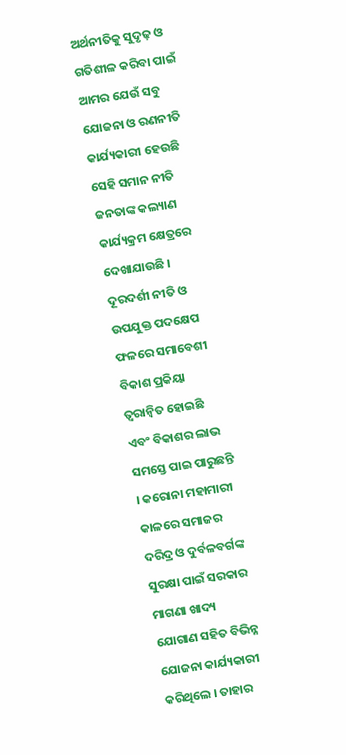ଅର୍ଥନୀତିକୁ ସୁଦୃଢ଼ ଓ ଗତିଶୀଳ କରିବା ପାଇଁ ଆମର ଯେଉଁ ସବୁ ଯୋଜନା ଓ ରଣନୀତି କାର୍ଯ୍ୟକାରୀ ହେଉଛି ସେହି ସମାନ ନୀତି ଜନତାଙ୍କ କଲ୍ୟାଣ କାର୍ଯ୍ୟକ୍ରମ କ୍ଷେତ୍ରରେ ଦେଖାଯାଉଛି । ଦୂରଦର୍ଶୀ ନୀତି ଓ ଉପଯୁକ୍ତ ପଦକ୍ଷେପ ଫଳରେ ସମାବେଶୀ ବିକାଶ ପ୍ରକିୟା ତ୍ୱରାନ୍ୱିତ ହୋଇଛି ଏବଂ ବିକାଶର ଲାଭ ସମସ୍ତେ ପାଇ ପାରୁଛନ୍ତି । କରୋନା ମହାମାରୀ କାଳରେ ସମାଜର ଦରିଦ୍ର ଓ ଦୁର୍ବଳବର୍ଗଙ୍କ ସୁରକ୍ଷା ପାଇଁ ସରକାର ମାଗଣା ଖାଦ୍ୟ ଯୋଗାଣ ସହିତ ବିଭିନ୍ନ ଯୋଜନା କାର୍ଯ୍ୟକାରୀ କରିଥିଲେ । ତାହାର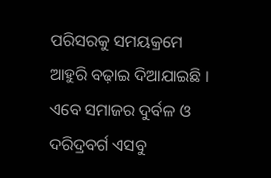ପରିସରକୁ ସମୟକ୍ରମେ ଆହୁରି ବଢ଼ାଇ ଦିଆଯାଇଛି । ଏବେ ସମାଜର ଦୁର୍ବଳ ଓ ଦରିଦ୍ରବର୍ଗ ଏସବୁ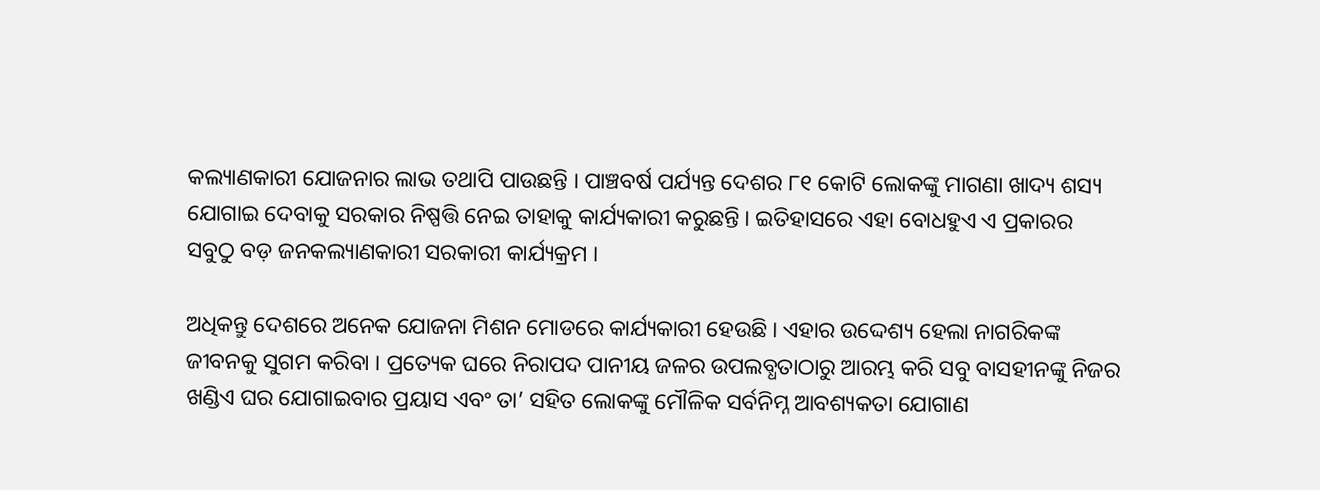କଲ୍ୟାଣକାରୀ ଯୋଜନାର ଲାଭ ତଥାପି ପାଉଛନ୍ତି । ପାଞ୍ଚବର୍ଷ ପର୍ଯ୍ୟନ୍ତ ଦେଶର ୮୧ କୋଟି ଲୋକଙ୍କୁ ମାଗଣା ଖାଦ୍ୟ ଶସ୍ୟ ଯୋଗାଇ ଦେବାକୁ ସରକାର ନିଷ୍ପତ୍ତି ନେଇ ତାହାକୁ କାର୍ଯ୍ୟକାରୀ କରୁଛନ୍ତି । ଇତିହାସରେ ଏହା ବୋଧହୁଏ ଏ ପ୍ରକାରର ସବୁଠୁ ବଡ଼ ଜନକଲ୍ୟାଣକାରୀ ସରକାରୀ କାର୍ଯ୍ୟକ୍ରମ ।

ଅଧିକନ୍ତୁ ଦେଶରେ ଅନେକ ଯୋଜନା ମିଶନ ମୋଡରେ କାର୍ଯ୍ୟକାରୀ ହେଉଛି । ଏହାର ଉଦ୍ଦେଶ୍ୟ ହେଲା ନାଗରିକଙ୍କ ଜୀବନକୁ ସୁଗମ କରିବା । ପ୍ରତ୍ୟେକ ଘରେ ନିରାପଦ ପାନୀୟ ଜଳର ଉପଲବ୍ଧତାଠାରୁ ଆରମ୍ଭ କରି ସବୁ ବାସହୀନଙ୍କୁ ନିଜର ଖଣ୍ଡିଏ ଘର ଯୋଗାଇବାର ପ୍ରୟାସ ଏବଂ ତା’ ସହିତ ଲୋକଙ୍କୁ ମୌଳିକ ସର୍ବନିମ୍ନ ଆବଶ୍ୟକତା ଯୋଗାଣ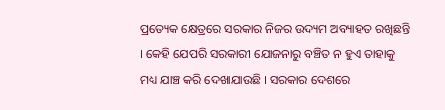ପ୍ରତ୍ୟେକ କ୍ଷେତ୍ରରେ ସରକାର ନିଜର ଉଦ୍ୟମ ଅବ୍ୟାହତ ରଖିଛନ୍ତି । କେହି ଯେପରି ସରକାରୀ ଯୋଜନାରୁ ବଞ୍ଚିତ ନ ହୁଏ ତାହାକୁ ମଧ୍ୟ ଯାଞ୍ଚ କରି ଦେଖାଯାଉଛି । ସରକାର ଦେଶରେ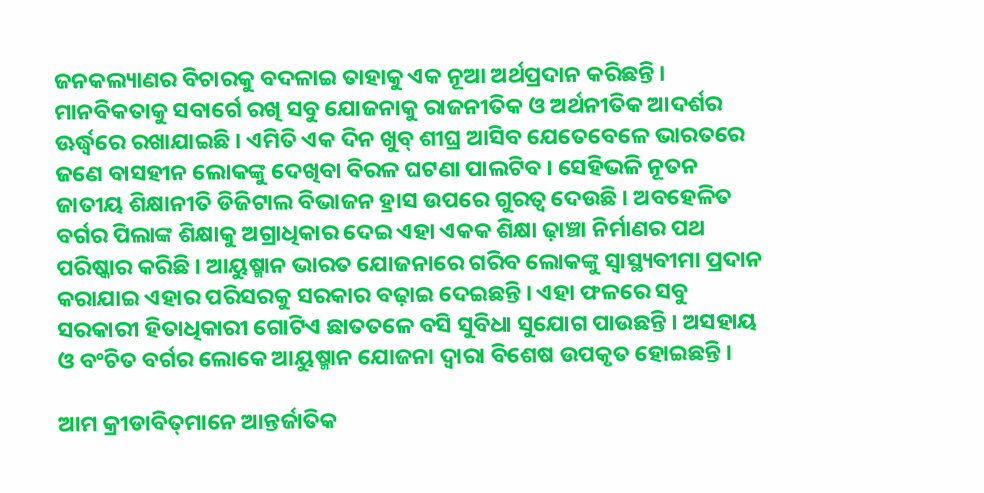ଜନକଲ୍ୟାଣର ବିଚାରକୁ ବଦଳାଇ ତାହାକୁ ଏକ ନୂଆ ଅର୍ଥପ୍ରଦାନ କରିଛନ୍ତି । ମାନବିକତାକୁ ସବାର୍ଗେ ରଖି ସବୁ ଯୋଜନାକୁ ରାଜନୀତିକ ଓ ଅର୍ଥନୀତିକ ଆଦର୍ଶର ଊର୍ଦ୍ଧ୍ୱରେ ରଖାଯାଇଛି । ଏମିତି ଏକ ଦିନ ଖୁବ୍‍ ଶୀଘ୍ର ଆସିବ ଯେତେବେଳେ ଭାରତରେ ଜଣେ ବାସହୀନ ଲୋକଙ୍କୁ ଦେଖିବା ବିରଳ ଘଟଣା ପାଲଟିବ । ସେହିଭଳି ନୂତନ ଜାତୀୟ ଶିକ୍ଷାନୀତି ଡିଜିଟାଲ ବିଭାଜନ ହ୍ରାସ ଉପରେ ଗୁରତ୍ୱ ଦେଉଛି । ଅବହେଳିତ ବର୍ଗର ପିଲାଙ୍କ ଶିକ୍ଷାକୁ ଅଗ୍ରାଧିକାର ଦେଇ ଏହା ଏକକ ଶିକ୍ଷା ଢ଼ାଞ୍ଚା ନିର୍ମାଣର ପଥ ପରିଷ୍କାର କରିଛି । ଆୟୁଷ୍ମାନ ଭାରତ ଯୋଜନାରେ ଗରିବ ଲୋକଙ୍କୁ ସ୍ୱାସ୍ଥ୍ୟବୀମା ପ୍ରଦାନ କରାଯାଇ ଏହାର ପରିସରକୁ ସରକାର ବଢ଼ାଇ ଦେଇଛନ୍ତି । ଏହା ଫଳରେ ସବୁ ସରକାରୀ ହିତାଧିକାରୀ ଗୋଟିଏ ଛାତତଳେ ବସି ସୁବିଧା ସୁଯୋଗ ପାଉଛନ୍ତି । ଅସହାୟ ଓ ବଂଚିତ ବର୍ଗର ଲୋକେ ଆୟୁଷ୍ମାନ ଯୋଜନା ଦ୍ୱାରା ବିଶେଷ ଉପକୃତ ହୋଇଛନ୍ତି ।

ଆମ କ୍ରୀଡାବିତ୍‍ମାନେ ଆନ୍ତର୍ଜାତିକ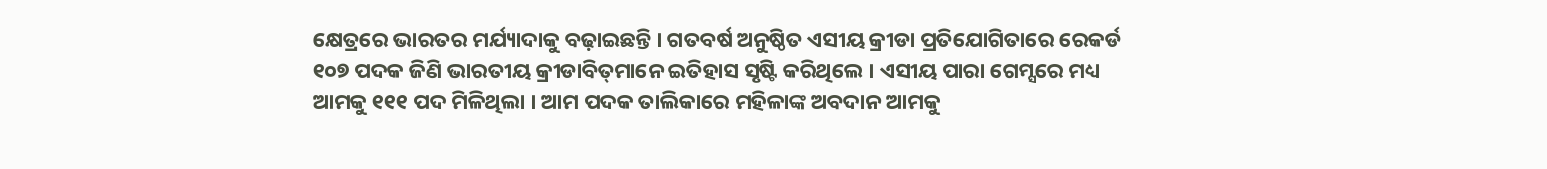କ୍ଷେତ୍ରରେ ଭାରତର ମର୍ଯ୍ୟାଦାକୁ ବଢ଼ାଇଛନ୍ତି । ଗତବର୍ଷ ଅନୁଷ୍ଠିତ ଏସୀୟ କ୍ରୀଡା ପ୍ରତିଯୋଗିତାରେ ରେକର୍ଡ ୧୦୭ ପଦକ ଜିଣି ଭାରତୀୟ କ୍ରୀଡାବିତ୍‍ମାନେ ଇତିହାସ ସୃଷ୍ଟି କରିଥିଲେ । ଏସୀୟ ପାରା ଗେମ୍ସରେ ମଧ୍ୟ ଆମକୁ ୧୧୧ ପଦ ମିଳିଥିଲା । ଆମ ପଦକ ତାଲିକାରେ ମହିଳାଙ୍କ ଅବଦାନ ଆମକୁ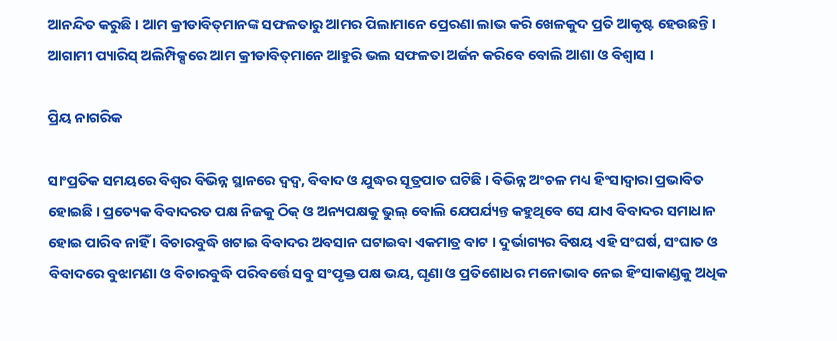ଆନନ୍ଦିତ କରୁଛି । ଆମ କ୍ରୀଡାବିତ୍‍ମାନଙ୍କ ସଫଳତାରୁ ଆମର ପିଲାମାନେ ପ୍ରେରଣା ଲାଭ କରି ଖେଳକୁଦ ପ୍ରତି ଆକୃଷ୍ଟ ହେଉଛନ୍ତି । ଆଗାମୀ ପ୍ୟାରିସ୍‍ ଅଲିମ୍ପିକ୍ସରେ ଆମ କ୍ରୀଡାବିତ୍‍ମାନେ ଆହୁରି ଭଲ ସଫଳତା ଅର୍ଜନ କରିବେ ବୋଲି ଆଶା ଓ ବିଶ୍ୱାସ ।

ପ୍ରିୟ ନାଗରିକ

ସାଂପ୍ରତିକ ସମୟରେ ବିଶ୍ୱର ବିଭିନ୍ନ ସ୍ଥାନରେ ଦ୍ୱଦ୍ୱ, ବିବାଦ ଓ ଯୁଦ୍ଧର ସୂତ୍ରପାତ ଘଟିଛି । ବିଭିନ୍ନ ଅଂଚଳ ମଧ୍ୟ ହିଂସାଦ୍ୱାରା ପ୍ରଭାବିତ ହୋଇଛି । ପ୍ରତ୍ୟେକ ବିବାଦରତ ପକ୍ଷ ନିଜକୁ ଠିକ୍‍ ଓ ଅନ୍ୟପକ୍ଷକୁ ଭୁଲ୍‍ ବୋଲି ଯେପର୍ଯ୍ୟନ୍ତ କହୁଥିବେ ସେ ଯାଏ ବିବାଦର ସମାଧାନ ହୋଇ ପାରିବ ନାହିଁ । ବିଚାରବୁଦ୍ଧି ଖଟାଇ ବିବାଦର ଅବସାନ ଘଟାଇବା ଏକମାତ୍ର ବାଟ । ଦୁର୍ଭାଗ୍ୟର ବିଷୟ ଏହି ସଂଘର୍ଷ, ସଂଘାତ ଓ ବିବାଦରେ ବୁଝାମଣା ଓ ବିଚାରବୁଦ୍ଧି ପରିବର୍ତ୍ତେ ସବୁ ସଂପୃକ୍ତ ପକ୍ଷ ଭୟ, ଘୃଣା ଓ ପ୍ରତିଶୋଧର ମନୋଭାବ ନେଇ ହିଂସାକାଣ୍ଡକୁ ଅଧିକ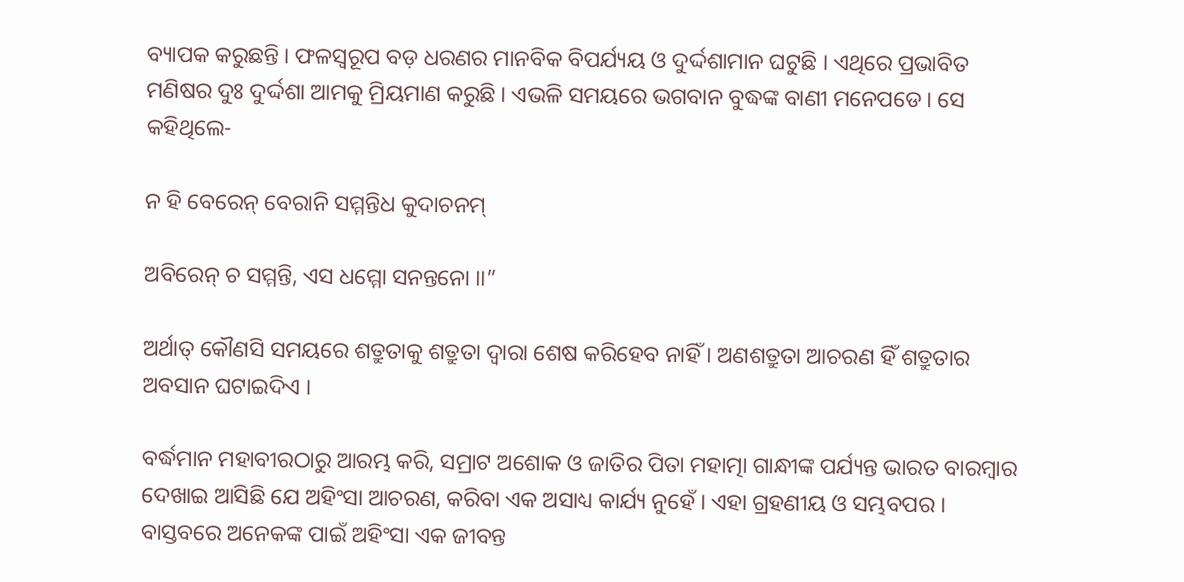ବ୍ୟାପକ କରୁଛନ୍ତି । ଫଳସ୍ୱରୂପ ବଡ଼ ଧରଣର ମାନବିକ ବିପର୍ଯ୍ୟୟ ଓ ଦୁର୍ଦ୍ଦଶାମାନ ଘଟୁଛି । ଏଥିରେ ପ୍ରଭାବିତ ମଣିଷର ଦୁଃ ଦୁର୍ଦ୍ଦଶା ଆମକୁ ମ୍ରିୟମାଣ କରୁଛି । ଏଭଳି ସମୟରେ ଭଗବାନ ବୁଦ୍ଧଙ୍କ ବାଣୀ ମନେପଡେ । ସେ କହିଥିଲେ-

ନ ହି ବେରେନ୍‍ ବେରାନି ସମ୍ମନ୍ତିଧ କୁଦାଚନମ୍‍

ଅବିରେନ୍‍ ଚ ସମ୍ମନ୍ତି, ଏସ ଧମ୍ମୋ ସନନ୍ତନୋ ।।”

ଅର୍ଥାତ୍‍ କୌଣସି ସମୟରେ ଶତ୍ରୁତାକୁ ଶତ୍ରୁତା ଦ୍ୱାରା ଶେଷ କରିହେବ ନାହିଁ । ଅଣଶତ୍ରୁତା ଆଚରଣ ହିଁ ଶତ୍ରୁତାର ଅବସାନ ଘଟାଇଦିଏ ।

ବର୍ଦ୍ଧମାନ ମହାବୀରଠାରୁ ଆରମ୍ଭ କରି, ସମ୍ରାଟ ଅଶୋକ ଓ ଜାତିର ପିତା ମହାତ୍ମା ଗାନ୍ଧୀଙ୍କ ପର୍ଯ୍ୟନ୍ତ ଭାରତ ବାରମ୍ବାର ଦେଖାଇ ଆସିଛି ଯେ ଅହିଂସା ଆଚରଣ, କରିବା ଏକ ଅସାଧ୍ୟ କାର୍ଯ୍ୟ ନୁହେଁ । ଏହା ଗ୍ରହଣୀୟ ଓ ସମ୍ଭବପର । ବାସ୍ତବରେ ଅନେକଙ୍କ ପାଇଁ ଅହିଂସା ଏକ ଜୀବନ୍ତ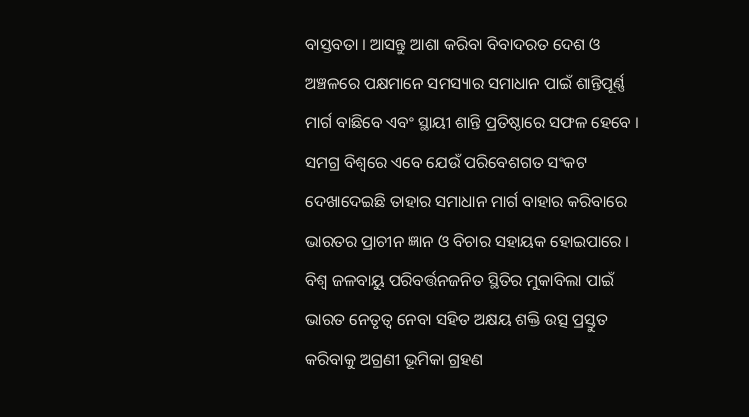ବାସ୍ତବତା । ଆସନ୍ତୁ ଆଶା କରିବା ବିବାଦରତ ଦେଶ ଓ ଅଞ୍ଚଳରେ ପକ୍ଷମାନେ ସମସ୍ୟାର ସମାଧାନ ପାଇଁ ଶାନ୍ତିପୂର୍ଣ୍ଣ ମାର୍ଗ ବାଛିବେ ଏବଂ ସ୍ଥାୟୀ ଶାନ୍ତି ପ୍ରତିଷ୍ଠାରେ ସଫଳ ହେବେ । ସମଗ୍ର ବିଶ୍ୱରେ ଏବେ ଯେଉଁ ପରିବେଶଗତ ସଂକଟ ଦେଖାଦେଇଛି ତାହାର ସମାଧାନ ମାର୍ଗ ବାହାର କରିବାରେ ଭାରତର ପ୍ରାଚୀନ ଜ୍ଞାନ ଓ ବିଚାର ସହାୟକ ହୋଇପାରେ । ବିଶ୍ୱ ଜଳବାୟୁ ପରିବର୍ତ୍ତନଜନିତ ସ୍ଥିତିର ମୁକାବିଲା ପାଇଁ ଭାରତ ନେତୃତ୍ୱ ନେବା ସହିତ ଅକ୍ଷୟ ଶକ୍ତି ଉତ୍ସ ପ୍ରସ୍ତୁତ କରିବାକୁ ଅଗ୍ରଣୀ ଭୂମିକା ଗ୍ରହଣ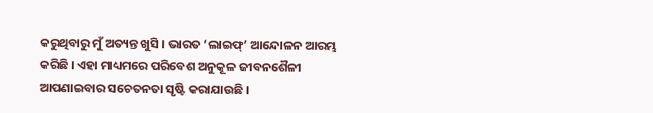କରୁଥିବାରୁ ମୁଁ ଅତ୍ୟନ୍ତ ଖୁସି । ଭାରତ ‘ଲାଇଫ୍‍’ ଆନ୍ଦୋଳନ ଆରମ୍ଭ କରିଛି । ଏହା ମାଧ୍ୟମରେ ପରିବେଶ ଅନୁକୂଳ ଜୀବନଶୈଳୀ ଆପଣାଇବାର ସଚେତନତା ସୃଷ୍ଟି କରାଯାଉଛି ।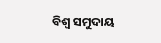ବିଶ୍ୱ ସମୁଦାୟ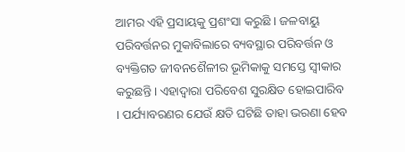ଆମର ଏହି ପ୍ରସାୟକୁ ପ୍ରଶଂସା କରୁଛି । ଜଳବାୟୁ ପରିବର୍ତ୍ତନର ମୁକାବିଲାରେ ବ୍ୟବସ୍ଥାର ପରିବର୍ତ୍ତନ ଓ ବ୍ୟକ୍ତିଗତ ଜୀବନଶୈଳୀର ଭୂମିକାକୁ ସମସ୍ତେ ସ୍ୱୀକାର କରୁଛନ୍ତି । ଏହାଦ୍ୱାରା ପରିବେଶ ସୁରକ୍ଷିତ ହୋଇପାରିବ । ପର୍ଯ୍ୟାବରଣର ଯେଉଁ କ୍ଷତି ଘଟିଛି ତାହା ଭରଣା ହେବ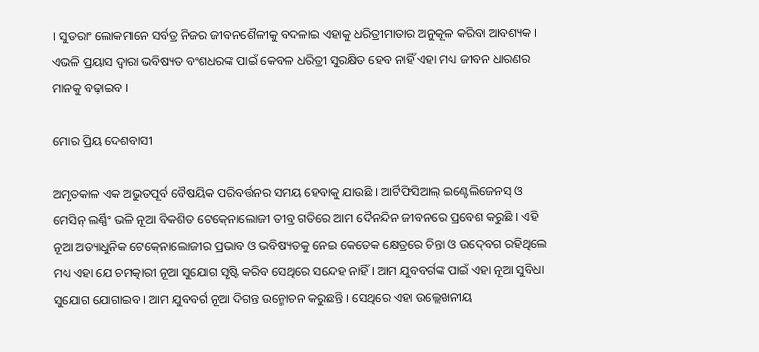। ସୁତରାଂ ଲୋକମାନେ ସର୍ବତ୍ର ନିଜର ଜୀବନଶୈଳୀକୁ ବଦଳାଇ ଏହାକୁ ଧରିତ୍ରୀମାତାର ଅନୁକୂଳ କରିବା ଆବଶ୍ୟକ । ଏଭଳି ପ୍ରୟାସ ଦ୍ୱାରା ଭବିଷ୍ୟତ ବଂଶଧରଙ୍କ ପାଇଁ କେବଳ ଧରିତ୍ରୀ ସୁରକ୍ଷିତ ହେବ ନାହିଁ ଏହା ମଧ୍ୟ ଜୀବନ ଧାରଣର ମାନକୁ ବଢ଼ାଇବ ।

ମୋର ପ୍ରିୟ ଦେଶବାସୀ

ଅମୃତକାଳ ଏକ ଅଭୁତପୂର୍ବ ବୈଷୟିକ ପରିବର୍ତ୍ତନର ସମୟ ହେବାକୁ ଯାଉଛି । ଆର୍ଟିଫିସିଆଲ୍‍ ଇଣ୍ଟେଲିଜେନସ୍‍ ଓ ମେସିନ୍‍ ଲର୍ଣ୍ଣିଂ ଭଳି ନୂଆ ବିକଶିତ ଟେକ୍‍ନୋଲୋଜୀ ତୀବ୍ର ଗତିରେ ଆମ ଦୈନନ୍ଦିନ ଜୀବନରେ ପ୍ରବେଶ କରୁଛି । ଏହି ନୂଆ ଅତ୍ୟାଧୁନିକ ଟେକ୍‍ନୋଲୋଜୀର ପ୍ରଭାବ ଓ ଭବିଷ୍ୟତକୁ ନେଇ କେତେକ କ୍ଷେତ୍ରରେ ଚିନ୍ତା ଓ ଉଦ୍‍ବେଗ ରହିଥିଲେ ମଧ୍ୟ ଏହା ଯେ ଚମତ୍କାରୀ ନୂଆ ସୁଯୋଗ ସୃଷ୍ଟି କରିବ ସେଥିରେ ସନ୍ଦେହ ନାହିଁ । ଆମ ଯୁବବର୍ଗଙ୍କ ପାଇଁ ଏହା ନୂଆ ସୁବିଧା ସୁଯୋଗ ଯୋଗାଇବ । ଆମ ଯୁବବର୍ଗ ନୂଆ ଦିଗନ୍ତ ଉନ୍ମୋଚନ କରୁଛନ୍ତି । ସେଥିରେ ଏହା ଉଲ୍ଲେଖନୀୟ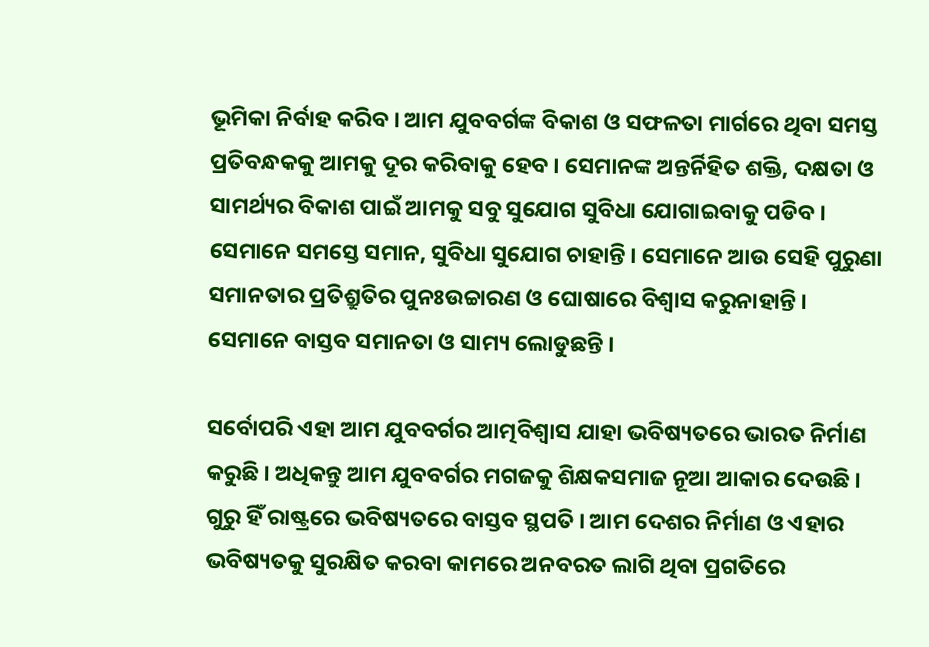ଭୂମିକା ନିର୍ବାହ କରିବ । ଆମ ଯୁବବର୍ଗଙ୍କ ବିକାଶ ଓ ସଫଳତା ମାର୍ଗରେ ଥିବା ସମସ୍ତ ପ୍ରତିବନ୍ଧକକୁ ଆମକୁ ଦୂର କରିବାକୁ ହେବ । ସେମାନଙ୍କ ଅନ୍ତର୍ନିହିତ ଶକ୍ତି, ଦକ୍ଷତା ଓ ସାମର୍ଥ୍ୟର ବିକାଶ ପାଇଁ ଆମକୁ ସବୁ ସୁଯୋଗ ସୁବିଧା ଯୋଗାଇବାକୁ ପଡିବ । ସେମାନେ ସମସ୍ତେ ସମାନ, ସୁବିଧା ସୁଯୋଗ ଚାହାନ୍ତି । ସେମାନେ ଆଉ ସେହି ପୁରୁଣା ସମାନତାର ପ୍ରତିଶ୍ରୁତିର ପୁନଃଉଚ୍ଚାରଣ ଓ ଘୋଷାରେ ବିଶ୍ୱାସ କରୁନାହାନ୍ତି । ସେମାନେ ବାସ୍ତବ ସମାନତା ଓ ସାମ୍ୟ ଲୋଡୁଛନ୍ତି ।

ସର୍ବୋପରି ଏହା ଆମ ଯୁବବର୍ଗର ଆତ୍ମବିଶ୍ୱାସ ଯାହା ଭବିଷ୍ୟତରେ ଭାରତ ନିର୍ମାଣ କରୁଛି । ଅଧିକନ୍ତୁ ଆମ ଯୁବବର୍ଗର ମଗଜକୁ ଶିକ୍ଷକସମାଜ ନୂଆ ଆକାର ଦେଉଛି । ଗୁରୁ ହିଁ ରାଷ୍ଟ୍ରରେ ଭବିଷ୍ୟତରେ ବାସ୍ତବ ସ୍ଥପତି । ଆମ ଦେଶର ନିର୍ମାଣ ଓ ଏହାର ଭବିଷ୍ୟତକୁ ସୁରକ୍ଷିତ କରବା କାମରେ ଅନବରତ ଲାଗି ଥିବା ପ୍ରଗତିରେ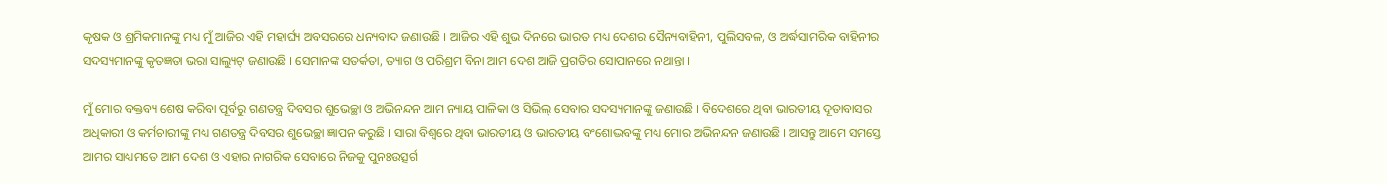କୃଷକ ଓ ଶ୍ରମିକମାନଙ୍କୁ ମଧ୍ୟ ମୁଁ ଆଜିର ଏହି ମହାର୍ଘ୍ୟ ଅବସରରେ ଧନ୍ୟବାଦ ଜଣାଉଛି । ଆଜିର ଏହି ଶୁଭ ଦିନରେ ଭାରତ ମଧ୍ୟ ଦେଶର ସୈନ୍ୟବାହିନୀ, ପୁଲିସବଳ, ଓ ଅର୍ଦ୍ଧସାମରିକ ବାହିନୀର ସଦସ୍ୟମାନଙ୍କୁ କୃତଜ୍ଞତା ଭରା ସାଲ୍ୟୁଟ୍‍ ଜଣାଉଛି । ସେମାନଙ୍କ ସତର୍କତା, ତ୍ୟାଗ ଓ ପରିଶ୍ରମ ବିନା ଆମ ଦେଶ ଆଜି ପ୍ରଗତିର ସୋପାନରେ ନଥାନ୍ତା ।

ମୁଁ ମୋର ବକ୍ତବ୍ୟ ଶେଷ କରିବା ପୂର୍ବରୁ ଗଣତନ୍ତ୍ର ଦିବସର ଶୁଭେଚ୍ଛା ଓ ଅଭିନନ୍ଦନ ଆମ ନ୍ୟାୟ ପାଳିକା ଓ ସିଭିଲ୍‍ ସେବାର ସଦସ୍ୟମାନଙ୍କୁ ଜଣାଉଛି । ବିଦେଶରେ ଥିବା ଭାରତୀୟ ଦୂତାବାସର ଅଧିକାରୀ ଓ କର୍ମଚାରୀଙ୍କୁ ମଧ୍ୟ ଗଣତନ୍ତ୍ର ଦିବସର ଶୁଭେଚ୍ଛା ଜ୍ଞାପନ କରୁଛି । ସାରା ବିଶ୍ୱରେ ଥିବା ଭାରତୀୟ ଓ ଭାରତୀୟ ବଂଶୋଦ୍ଭବଙ୍କୁ ମଧ୍ୟ ମୋର ଅଭିନନ୍ଦନ ଜଣାଉଛି । ଆସନ୍ତୁ ଆମେ ସମସ୍ତେ ଆମର ସାଧ୍ୟମତେ ଆମ ଦେଶ ଓ ଏହାର ନାଗରିକ ସେବାରେ ନିଜକୁ ପୁନଃଉତ୍ସର୍ଗ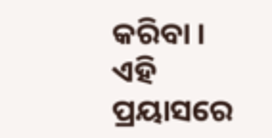କରିବା । ଏହି ପ୍ରୟାସରେ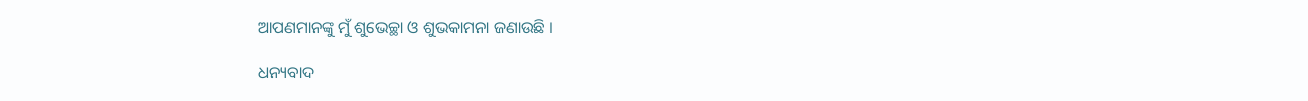ଆପଣମାନଙ୍କୁ ମୁଁ ଶୁଭେଚ୍ଛା ଓ ଶୁଭକାମନା ଜଣାଉଛି ।

ଧନ୍ୟବାଦ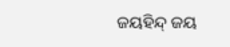ଜୟହିନ୍ଦ୍‍ ଜୟ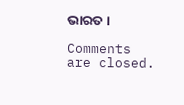ଭାରତ ।

Comments are closed.